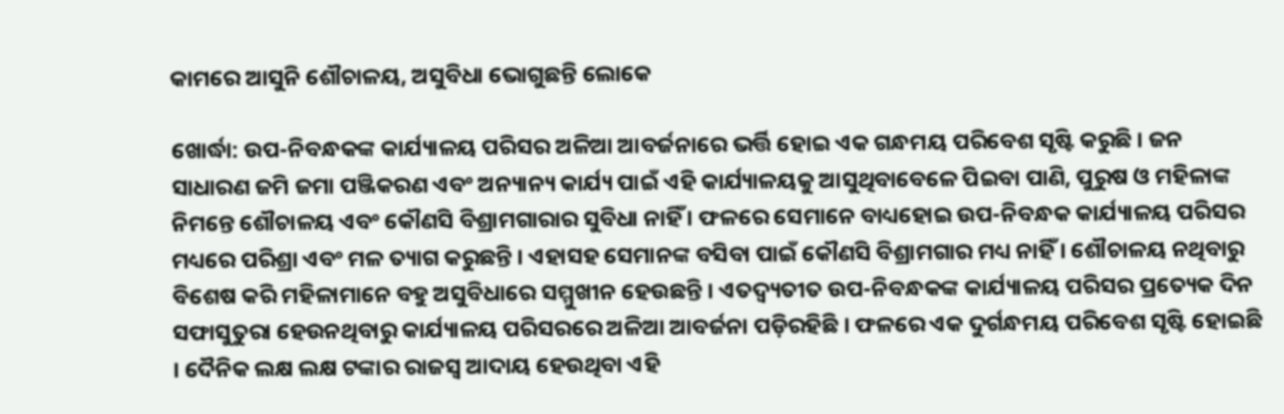କାମରେ ଆସୁନି ଶୌଚାଳୟ, ଅସୁବିଧା ଭୋଗୁଛନ୍ତି ଲୋକେ

ଖୋର୍ଦ୍ଧା: ଉପ-ନିବନ୍ଧକଙ୍କ କାର୍ଯ୍ୟାଳୟ ପରିସର ଅଳିଆ ଆବର୍ଜନାରେ ଭର୍ତ୍ତି ହୋଇ ଏକ ଗନ୍ଧମୟ ପରିବେଶ ସୃଷ୍ଟି କରୁଛି । ଜନ ସାଧାରଣ ଜମି ଜମା ପଞ୍ଜିକରଣ ଏବଂ ଅନ୍ୟାନ୍ୟ କାର୍ଯ୍ୟ ପାଇଁ ଏହି କାର୍ଯ୍ୟାଳୟକୁ ଆସୁଥିବାବେଳେ ପିଇବା ପାଣି, ପୁରୁଷ ଓ ମହିଳାଙ୍କ ନିମନ୍ତେ ଶୌଚାଳୟ ଏବଂ କୌଣସି ବିଶ୍ରାମଗାରାର ସୁବିଧା ନାହିଁ । ଫଳରେ ସେମାନେ ବାଧ୍ୟହୋଇ ଉପ-ନିବନ୍ଧକ କାର୍ଯ୍ୟାଳୟ ପରିସର ମଧ୍ୟରେ ପରିଶ୍ରା ଏବଂ ମଳ ତ୍ୟାଗ କରୁଛନ୍ତି । ଏହାସହ ସେମାନଙ୍କ ବସିବା ପାଇଁ କୌଣସି ବିଶ୍ରାମଗାର ମଧ୍ୟ ନାହିଁ । ଶୌଚାଳୟ ନଥିବାରୁ ବିଶେଷ କରି ମହିଳାମାନେ ବହୁ ଅସୁବିଧାରେ ସମ୍ମୁଖୀନ ହେଉଛନ୍ତି । ଏତଦ୍ବ୍ୟତୀତ ଉପ-ନିବନ୍ଧକଙ୍କ କାର୍ଯ୍ୟାଳୟ ପରିସର ପ୍ରତ୍ୟେକ ଦିନ ସଫାସୁତୁରା ହେଉନଥିବାରୁ କାର୍ଯ୍ୟାଳୟ ପରିସରରେ ଅଳିଆ ଆବର୍ଜନା ପଡ଼ିରହିଛି । ଫଳରେ ଏକ ଦୁର୍ଗନ୍ଧମୟ ପରିବେଶ ସୃଷ୍ଟି ହୋଇଛି । ଦୈନିକ ଲକ୍ଷ ଲକ୍ଷ ଟଙ୍କାର ରାଜସ୍ୱ ଆଦାୟ ହେଉଥିବା ଏହି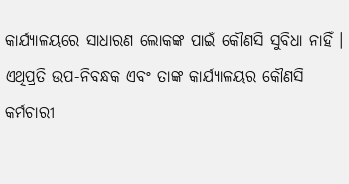କାର୍ଯ୍ୟାଳୟରେ ସାଧାରଣ ଲୋକଙ୍କ ପାଇଁ କୌଣସି ସୁବିଧା ନାହିଁ । ଏଥିପ୍ରତି ଉପ-ନିବନ୍ଧକ ଏବଂ ତାଙ୍କ କାର୍ଯ୍ୟାଳୟର କୌଣସି କର୍ମଚାରୀ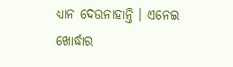ଧ୍ୟାନ ଦେଉନାହାନ୍ତି । ଏନେଇ ଖୋର୍ଦ୍ଧାର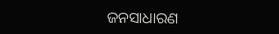ଜନସାଧାରଣ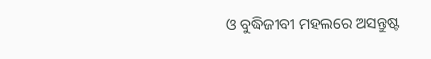ଓ ବୁଦ୍ଧିଜୀବୀ ମହଲରେ ଅସନ୍ତୁଷ୍ଟ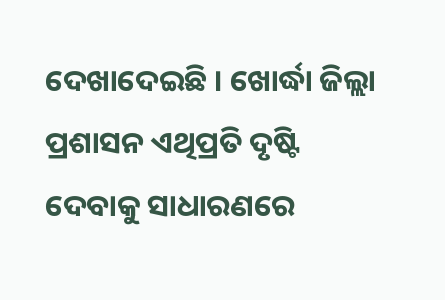ଦେଖାଦେଇଛି । ଖୋର୍ଦ୍ଧା ଜିଲ୍ଲା ପ୍ରଶାସନ ଏଥିପ୍ରତି ଦୃଷ୍ଟି ଦେବାକୁ ସାଧାରଣରେ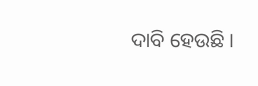ଦାବି ହେଉଛି ।